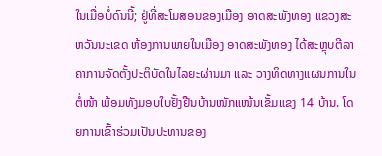ໃນເມື່ອບໍ່ດົນນີ້; ຢູ່ທີ່ສະໂມສອນຂອງເມືອງ ອາດສະພັງທອງ ແຂວງສະຫວັນນະເຂດ ຫ້ອງການພາຍໃນເມືອງ ອາດສະພັງທອງ ໄດ້ສະຫຼຸບຕີລາຄາການຈັດຕັ້ງປະຕິບັດໃນໄລຍະຜ່ານມາ ແລະ ວາງທິດທາງແຜນການໃນຕໍ່ໜ້າ ພ້ອມທັງມອບໃບຢັ້ງຢືນບ້ານໜັກແໜ້ນເຂັ້ມແຂງ 14 ບ້ານ. ໂດຍການເຂົ້າຮ່ວມເປັນປະທານຂອງ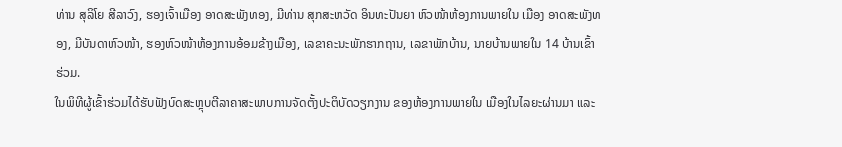ທ່ານ ສຸລິໂຍ ສີລາວົງ, ຮອງເຈົ້າເມືອງ ອາດສະພັງທອງ, ມີທ່ານ ສຸກສະຫວັດ ອິນທະປັນຍາ ຫົວໜ້າຫ້ອງການພາຍໃນ ເມືອງ ອາດສະພັງທອງ, ມີບັນດາຫົວໜ້າ, ຮອງຫົວໜ້າຫ້ອງການອ້ອມຂ້າງເມືອງ, ເລຂາຄະນະພັກຮາກຖານ, ເລຂາພັກບ້ານ, ນາຍບ້ານພາຍໃນ 14 ບ້ານເຂົ້າຮ່ວມ.
ໃນພິທີຜູ້ເຂົ້າຮ່ວມໄດ້ຮັບຟັງບົດສະຫຼຸບຕີລາຄາສະພາບການຈັດຕັ້ງປະຕິບັດວຽກງານ ຂອງຫ້ອງການພາຍໃນ ເມືອງໃນໄລຍະຜ່ານມາ ແລະ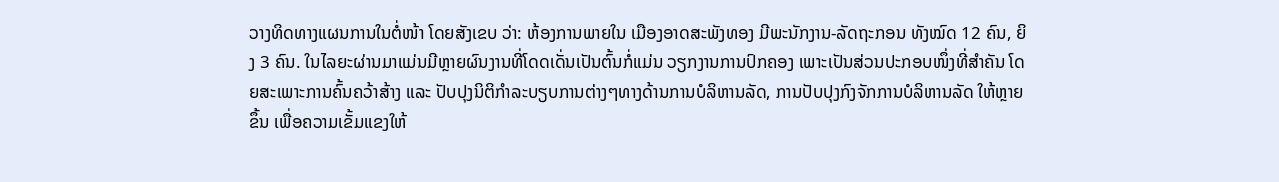ວາງທິດທາງແຜນການໃນຕໍ່ໜ້າ ໂດຍສັງເຂບ ວ່າ: ຫ້ອງການພາຍໃນ ເມືອງອາດສະພັງທອງ ມີພະນັກງານ-ລັດຖະກອນ ທັງໝົດ 12 ຄົນ, ຍິງ 3 ຄົນ. ໃນໄລຍະຜ່ານມາແມ່ນມີຫຼາຍຜົນງານທີ່ໂດດເດັ່ນເປັນຕົ້ນກໍ່ແມ່ນ ວຽກງານການປົກຄອງ ເພາະເປັນສ່ວນປະກອບໜຶ່ງທີ່ສໍາຄັນ ໂດຍສະເພາະການຄົ້ນຄວ້າສ້າງ ແລະ ປັບປຸງນິຕິກໍາລະບຽບການຕ່າງໆທາງດ້ານການບໍລິຫານລັດ, ການປັບປຸງກົງຈັກການບໍລິຫານລັດ ໃຫ້ຫຼາຍຂຶ້ນ ເພື່ອຄວາມເຂັ້ມແຂງໃຫ້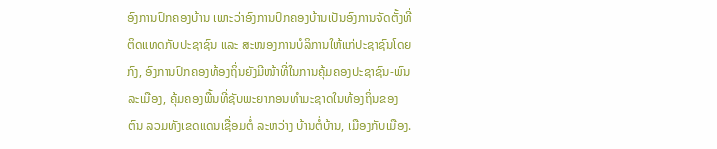ອົງການປົກຄອງບ້ານ ເພາະວ່າອົງການປົກຄອງບ້ານເປັນອົງການຈັດຕັ້ງທີ່ຕິດແທດກັບປະຊາຊົນ ແລະ ສະໜອງການບໍລິການໃຫ້ແກ່ປະຊາຊົນໂດຍກົງ, ອົງການປົກຄອງທ້ອງຖິ່ນຍັງມີໜ້າທີ່ໃນການຄຸ້ມຄອງປະຊາຊົນ-ພົນລະເມືອງ, ຄຸ້ມຄອງພື້ນທີ່ຊັບພະຍາກອນທໍາມະຊາດໃນທ້ອງຖິ່ນຂອງຕົນ ລວມທັງເຂດແດນເຊື່ອມຕໍ່ ລະຫວ່າງ ບ້ານຕໍ່ບ້ານ, ເມືອງກັບເມືອງ.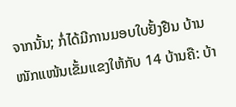ຈາກນັ້ນ; ກໍ່ໄດ້ມີການມອບໃບຢັ້ງຢືນ ບ້ານໜັກແໜ້ນເຂັ້ມແຂງໃຫ້ກັບ 14 ບ້ານຄື: ບ້າ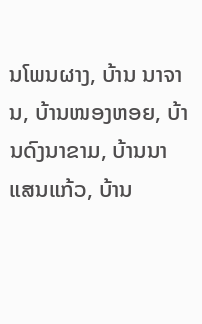ນໂພນຜາງ, ບ້ານ ນາຈານ, ບ້ານໜອງຫອຍ, ບ້ານດົງນາຂາມ, ບ້ານນາແສນແກ້ວ, ບ້ານ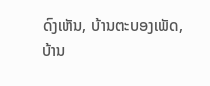ດົງເຫັນ, ບ້ານຕະບອງເພັດ, ບ້ານ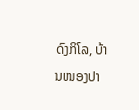ດົງກິໂລ, ບ້ານໜອງປາ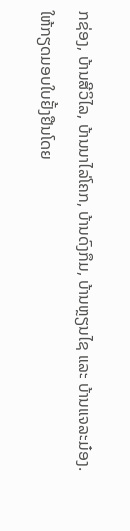ກຊ່ອງ, ບ້ານສີວິໄລ, ບ້ານນາໄລ່ໂຄກ, ບ້ານດົງກຶມ, ບ້ານຫຼຽນໄຊ ແລະ ບ້ານແຈລະມ໋ອງ.
ໃຫ້ກຽດມອບໃບຢັ້ງຢືນໂດຍ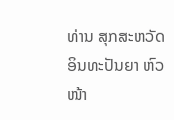ທ່ານ ສຸກສະຫວັດ ອິນທະປັນຍາ ຫົວໜ້າ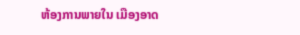ຫ້ອງການພາຍໃນ ເມືອງອາດ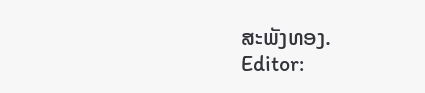ສະພັງທອງ.
Editor: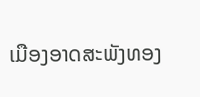ເມືອງອາດສະພັງທອງ